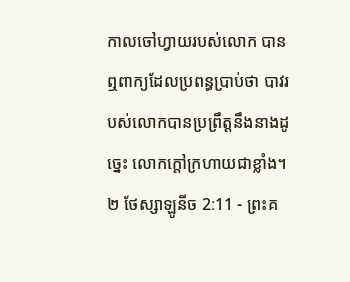កាលចៅហ្វាយរបស់លោក បានឮពាក្យដែលប្រពន្ធប្រាប់ថា បាវរបស់លោកបានប្រព្រឹត្តនឹងនាងដូច្នេះ លោកក្តៅក្រហាយជាខ្លាំង។
២ ថែស្សាឡូនីច 2:11 - ព្រះគ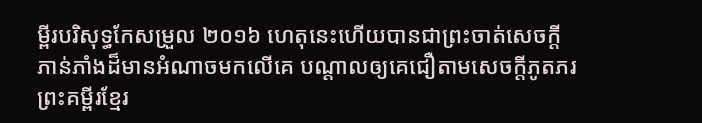ម្ពីរបរិសុទ្ធកែសម្រួល ២០១៦ ហេតុនេះហើយបានជាព្រះចាត់សេចក្ដីភាន់ភាំងដ៏មានអំណាចមកលើគេ បណ្ដាលឲ្យគេជឿតាមសេចក្ដីភូតភរ ព្រះគម្ពីរខ្មែរ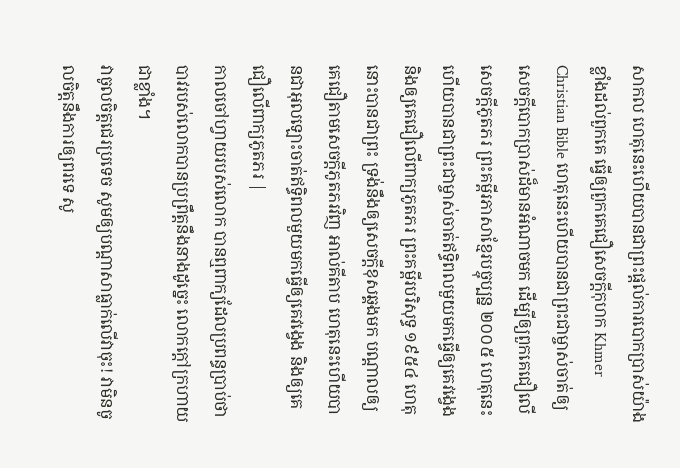សាកល ហេតុនេះហើយបានជាព្រះផ្ដល់ការបោកប្រាស់យ៉ាងខ្លាំងដល់ពួកគេ ធ្វើឲ្យពួកគេជឿសេចក្ដីកុហក Khmer Christian Bible ហេតុនេះហើយបានជាព្រះជាម្ចាស់ចាត់ឲ្យសេចក្ដីបោកប្រាស់ដ៏មានអំណាចមក ដើម្បីឲ្យពួកគេជឿលើសេចក្ដីភូតភរ ព្រះគម្ពីរភាសាខ្មែរបច្ចុប្បន្ន ២០០៥ ហេតុនេះហើយបានជាព្រះជាម្ចាស់ចាត់ឥទ្ធិពលមួយមកធ្វើឲ្យគេវង្វេង និងឲ្យគេជឿលើពាក្យភូតភរ ព្រះគម្ពីរបរិសុទ្ធ ១៩៥៤ ហេតុនោះបានជាព្រះ ទ្រង់នឹងឲ្យសេចក្ដីខុសឆ្គងមក បណ្តាលឲ្យគេជឿតាមសេចក្ដីភូតភរវិញ អាល់គីតាប ហេតុនេះហើយបានជាអុលឡោះចាត់ឥទ្ធិពលមួយមកធ្វើឲ្យគេវង្វេង និងឲ្យគេជឿលើពាក្យភូតភរ |
កាលចៅហ្វាយរបស់លោក បានឮពាក្យដែលប្រពន្ធប្រាប់ថា បាវរបស់លោកបានប្រព្រឹត្តនឹងនាងដូច្នេះ លោកក្តៅក្រហាយជាខ្លាំង។
វាចូលចិត្តជេរប្រទេច សូមឲ្យបណ្ដាសាធ្លាក់លើវាចុះ! វាមិនចូលចិត្តនឹងការឲ្យពរទេ សូ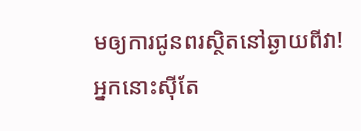មឲ្យការជូនពរស្ថិតនៅឆ្ងាយពីវា!
អ្នកនោះស៊ីតែ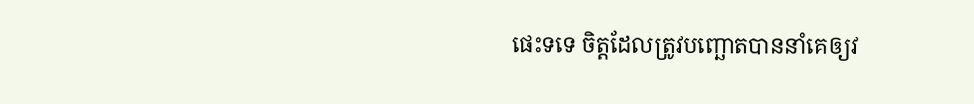ផេះទទេ ចិត្តដែលត្រូវបញ្ឆោតបាននាំគេឲ្យវ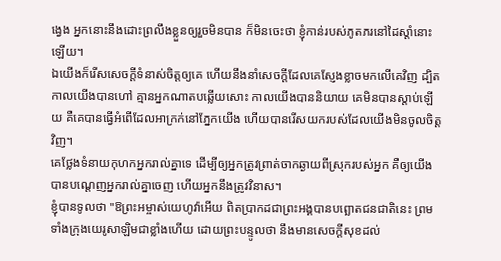ង្វេង អ្នកនោះនឹងដោះព្រលឹងខ្លួនឲ្យរួចមិនបាន ក៏មិនចេះថា ខ្ញុំកាន់របស់ភូតភរនៅដៃស្តាំនោះឡើយ។
ឯយើងក៏រើសសេចក្ដីទំនាស់ចិត្តឲ្យគេ ហើយនឹងនាំសេចក្ដីដែលគេស្ញែងខ្លាចមកលើគេវិញ ដ្បិតកាលយើងបានហៅ គ្មានអ្នកណាតបឆ្លើយសោះ កាលយើងបាននិយាយ គេមិនបានស្តាប់ឡើយ គឺគេបានធ្វើអំពើដែលអាក្រក់នៅភ្នែកយើង ហើយបានរើសយករបស់ដែលយើងមិនចូលចិត្តវិញ។
គេថ្លែងទំនាយកុហកអ្នករាល់គ្នាទេ ដើម្បីឲ្យអ្នកត្រូវព្រាត់ចាកឆ្ងាយពីស្រុករបស់អ្នក គឺឲ្យយើងបានបណ្ដេញអ្នករាល់គ្នាចេញ ហើយអ្នកនឹងត្រូវវិនាស។
ខ្ញុំបានទូលថា "ឱព្រះអម្ចាស់យេហូវ៉ាអើយ ពិតប្រាកដជាព្រះអង្គបានបព្ឆោតជនជាតិនេះ ព្រមទាំងក្រុងយេរូសាឡិមជាខ្លាំងហើយ ដោយព្រះបន្ទូលថា នឹងមានសេចក្ដីសុខដល់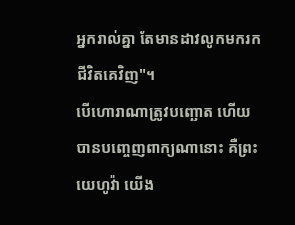អ្នករាល់គ្នា តែមានដាវលូកមករកជីវិតគេវិញ"។
បើហោរាណាត្រូវបញ្ឆោត ហើយបានបញ្ចេញពាក្យណានោះ គឺព្រះយេហូវ៉ា យើង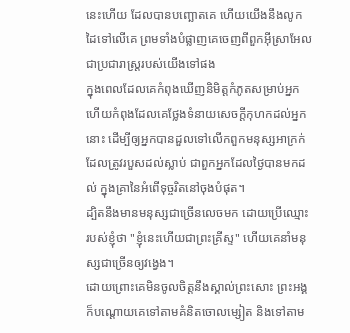នេះហើយ ដែលបានបញ្ឆោតគេ ហើយយើងនឹងលូកដៃទៅលើគេ ព្រមទាំងបំផ្លាញគេចេញពីពួកអ៊ីស្រាអែល ជាប្រជារាស្ត្ររបស់យើងទៅផង
ក្នុងពេលដែលគេកំពុងឃើញនិមិត្តកំភូតសម្រាប់អ្នក ហើយកំពុងដែលគេថ្លែងទំនាយសេចក្ដីកុហកដល់អ្នកនោះ ដើម្បីឲ្យអ្នកបានដួលទៅលើកពួកមនុស្សអាក្រក់ ដែលត្រូវរបួសដល់ស្លាប់ ជាពួកអ្នកដែលថ្ងៃបានមកដល់ ក្នុងគ្រានៃអំពើទុច្ចរិតនៅចុងបំផុត។
ដ្បិតនឹងមានមនុស្សជាច្រើនលេចមក ដោយប្រើឈ្មោះរបស់ខ្ញុំថា "ខ្ញុំនេះហើយជាព្រះគ្រីស្ទ" ហើយគេនាំមនុស្សជាច្រើនឲ្យវង្វេង។
ដោយព្រោះគេមិនចូលចិត្តនឹងស្គាល់ព្រះសោះ ព្រះអង្គក៏បណ្ដោយគេទៅតាមគំនិតចោលម្សៀត និងទៅតាម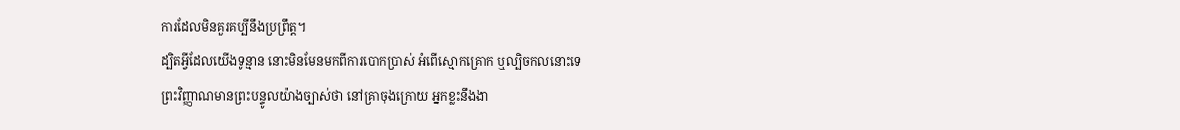ការដែលមិនគួរគប្បីនឹងប្រព្រឹត្ត។
ដ្បិតអ្វីដែលយើងទូន្មាន នោះមិនមែនមកពីការបោកប្រាស់ អំពើស្មោកគ្រោក ឬល្បិចកលនោះទេ
ព្រះវិញ្ញាណមានព្រះបន្ទូលយ៉ាងច្បាស់ថា នៅគ្រាចុងក្រោយ អ្នកខ្លះនឹងងា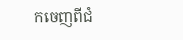កចេញពីជំ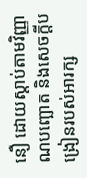នឿ ដោយស្តាប់តាមវិញ្ញាណបញ្ឆោត និងសេចក្ដីបង្រៀនរបស់អារក្ស